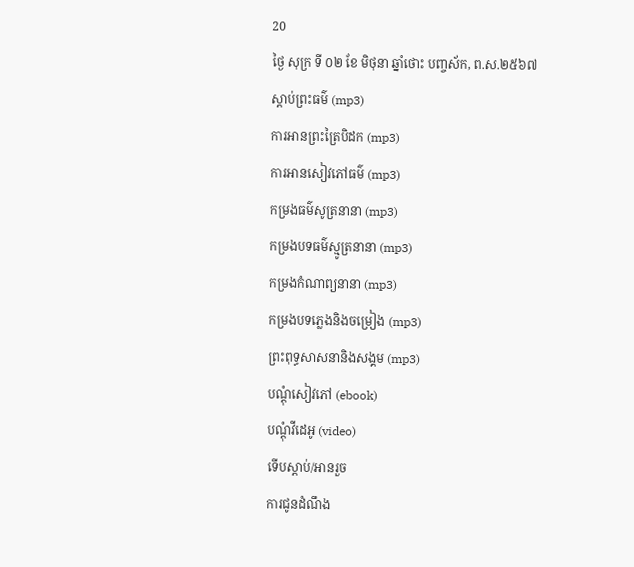20
ថ្ងៃ សុក្រ ទី ០២ ខែ មិថុនា ឆ្នាំថោះ បញ្ចស័ក, ព.ស.២៥៦៧
ស្តាប់ព្រះធម៌ (mp3)
ការអានព្រះត្រៃបិដក (mp3)
ការអានសៀវភៅធម៌ (mp3)
កម្រងធម៌សូត្រនានា (mp3)
កម្រងបទធម៌ស្មូត្រនានា (mp3)
កម្រងកំណាព្យនានា (mp3)
កម្រងបទភ្លេងនិងចម្រៀង (mp3)
ព្រះពុទ្ធសាសនានិងសង្គម (mp3)
បណ្តុំសៀវភៅ (ebook)
បណ្តុំវីដេអូ (video)
ទើបស្តាប់/អានរួច
ការជូនដំណឹង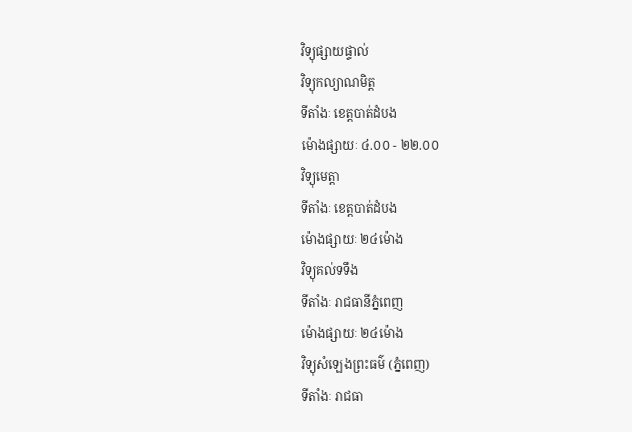វិទ្យុផ្សាយផ្ទាល់
វិទ្យុកល្យាណមិត្ត
ទីតាំងៈ ខេត្តបាត់ដំបង
ម៉ោងផ្សាយៈ ៤.០០ - ២២.០០
វិទ្យុមេត្តា
ទីតាំងៈ ខេត្តបាត់ដំបង
ម៉ោងផ្សាយៈ ២៤ម៉ោង
វិទ្យុគល់ទទឹង
ទីតាំងៈ រាជធានីភ្នំពេញ
ម៉ោងផ្សាយៈ ២៤ម៉ោង
វិទ្យុសំឡេងព្រះធម៌ (ភ្នំពេញ)
ទីតាំងៈ រាជធា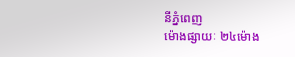នីភ្នំពេញ
ម៉ោងផ្សាយៈ ២៤ម៉ោង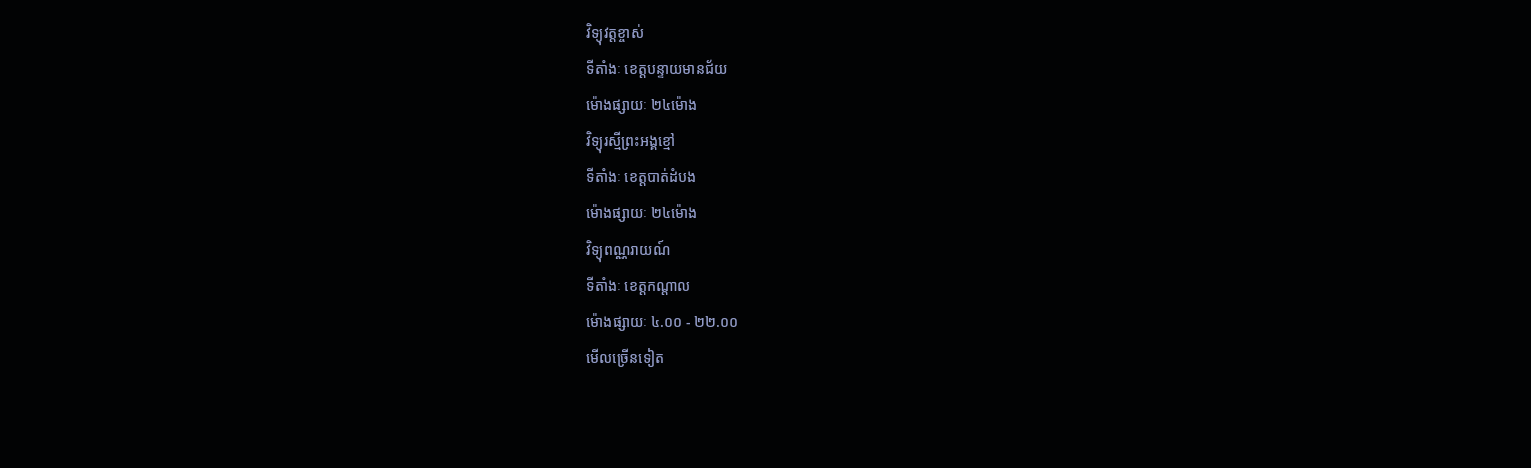វិទ្យុវត្តខ្ចាស់
ទីតាំងៈ ខេត្តបន្ទាយមានជ័យ
ម៉ោងផ្សាយៈ ២៤ម៉ោង
វិទ្យុរស្មីព្រះអង្គខ្មៅ
ទីតាំងៈ ខេត្តបាត់ដំបង
ម៉ោងផ្សាយៈ ២៤ម៉ោង
វិទ្យុពណ្ណរាយណ៍
ទីតាំងៈ ខេត្តកណ្តាល
ម៉ោងផ្សាយៈ ៤.០០ - ២២.០០
មើលច្រើនទៀត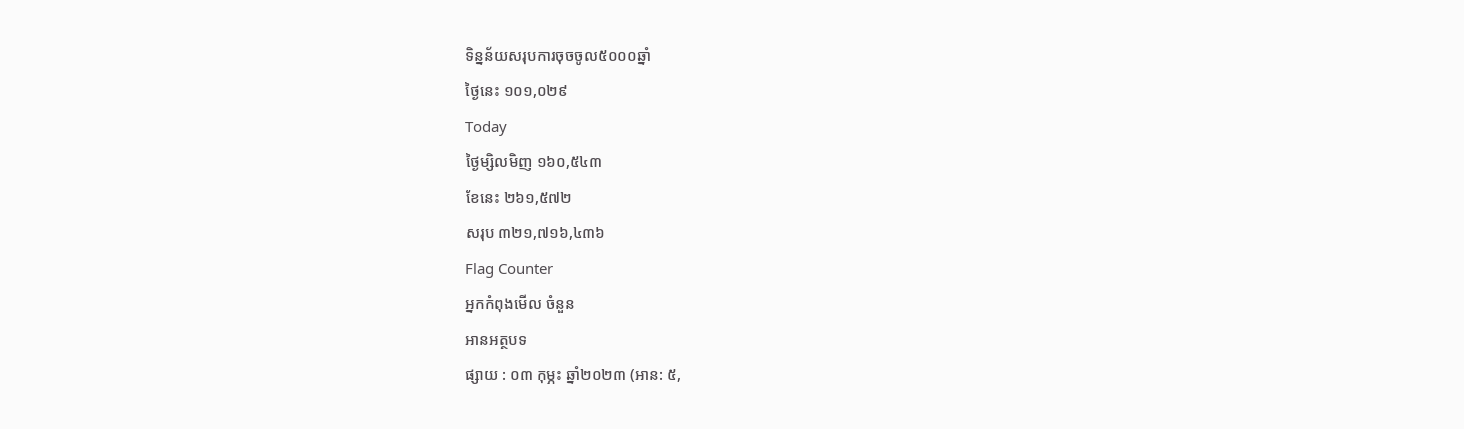ទិន្នន័យសរុបការចុចចូល៥០០០ឆ្នាំ
ថ្ងៃនេះ ១០១,០២៩
Today
ថ្ងៃម្សិលមិញ ១៦០,៥៤៣
ខែនេះ ២៦១,៥៧២
សរុប ៣២១,៧១៦,៤៣៦
Flag Counter
អ្នកកំពុងមើល ចំនួន
អានអត្ថបទ
ផ្សាយ : ០៣ កុម្ភះ ឆ្នាំ២០២៣ (អាន: ៥,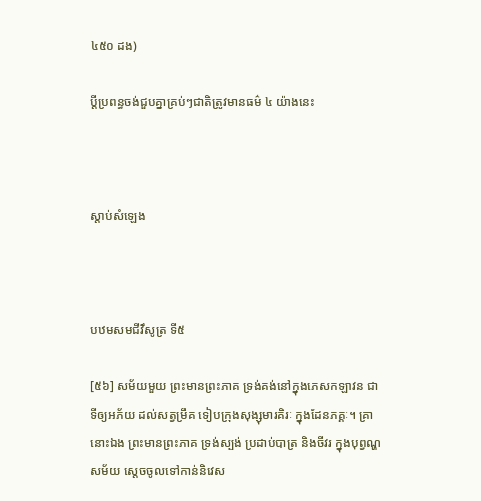៤៥០ ដង)

ប្ដីប្រពន្ធចង់ជួបគ្នាគ្រប់ៗជាតិត្រូវមានធម៌ ៤ យ៉ាងនេះ



ស្តាប់សំឡេង



បឋមសមជីវឹសូត្រ ទី៥

[៥៦] សម័យមួយ ព្រះមានព្រះភាគ ទ្រង់គង់នៅក្នុងភេសកឡាវន ជាទីឲ្យអភ័យ ដល់សត្វម្រឹគ ទៀបក្រុងសុង្សុមារគិរៈ ក្នុងដែនភគ្គៈ។ គ្រានោះឯង ព្រះមានព្រះភាគ ទ្រង់ស្បង់ ប្រដាប់បាត្រ និងចីវរ ក្នុងបុព្វណ្ហសម័យ ស្តេចចូលទៅកាន់និវេស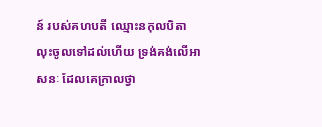ន៍ របស់គហបតី ឈ្មោះនកុលបិតា លុះចូលទៅដល់ហើយ ទ្រង់គង់លើអាសនៈ ដែលគេក្រាលថ្វា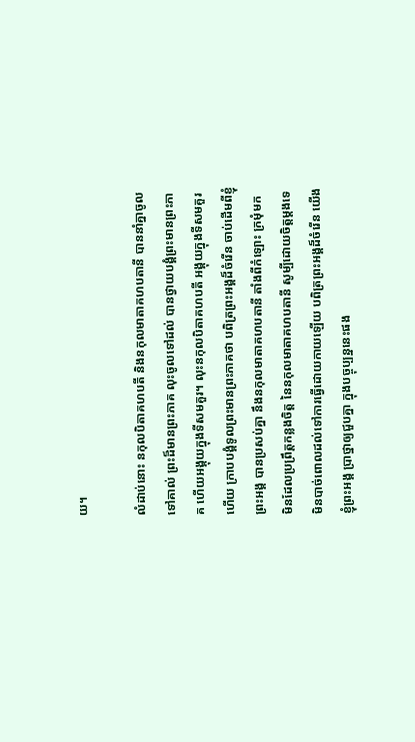យ។

លំដាប់នោះ នកុលបិតាគហបតី និងនកុលមាតាគហបតានី បាននាំគ្នាចូលទៅគាល់ ព្រះដ៏មានព្រះភាគ លុះចូលទៅដល់ បានថ្វាយបង្គំព្រះមានព្រះភាគ ហើយអង្គុយក្នុងទីសមគួរ។ លុះនកុលបិតាគហបតី អង្គុយក្នុងទីសមគួរហើយ ក្រាបបង្គំទូលព្រះមានព្រះភាគថា បពិត្រព្រះអង្គដ៏ចំរើន ចាប់ដើមពីខ្ញុំព្រះអង្គ បានប្រសប់គ្នា នឹងនកុលមាតាគហបតានី តាំងពីកំឡោះ ក្រមុំមក មិនដែលប្រព្រឹត្តកន្លងចិត្ត នៃនកុលមាតាគហបតានី សូម្បីដោយចិត្តម្តងទេ មិនបាច់ពោលដល់ទៅការធ្វើដោយកាយឡើយ បពិត្រព្រះអង្គដ៏ចំរើន យើងខ្ញុំព្រះអង្គ ប្រាថ្នាឲ្យជួបគ្នា ក្នុងបច្ចុប្បន្ននេះផង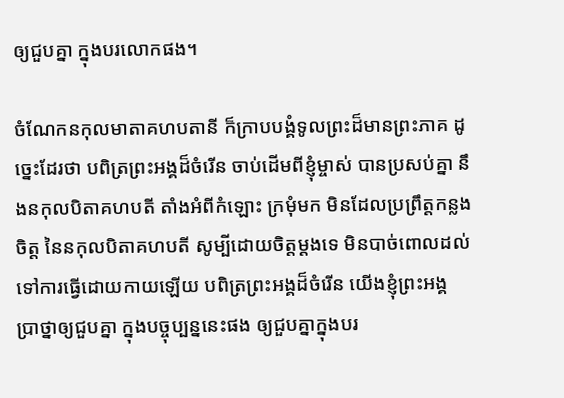ឲ្យជួបគ្នា ក្នុងបរលោកផង។

ចំណែកនកុលមាតាគហបតានី ក៏ក្រាបបង្គំទូលព្រះដ៏មានព្រះភាគ ដូច្នេះដែរថា បពិត្រព្រះអង្គដ៏ចំរើន ចាប់ដើមពីខ្ញុំម្ចាស់ បានប្រសប់គ្នា នឹងនកុលបិតាគហបតី តាំងអំពីកំឡោះ ក្រមុំមក មិនដែលប្រព្រឹត្តកន្លងចិត្ត នៃនកុលបិតាគហបតី សូម្បីដោយចិត្តម្តងទេ មិនបាច់ពោលដល់ទៅការធ្វើដោយកាយឡើយ បពិត្រព្រះអង្គដ៏ចំរើន យើងខ្ញុំព្រះអង្គ ប្រាថ្នាឲ្យជួបគ្នា ក្នុងបច្ចុប្បន្ននេះផង ឲ្យជួបគ្នាក្នុងបរ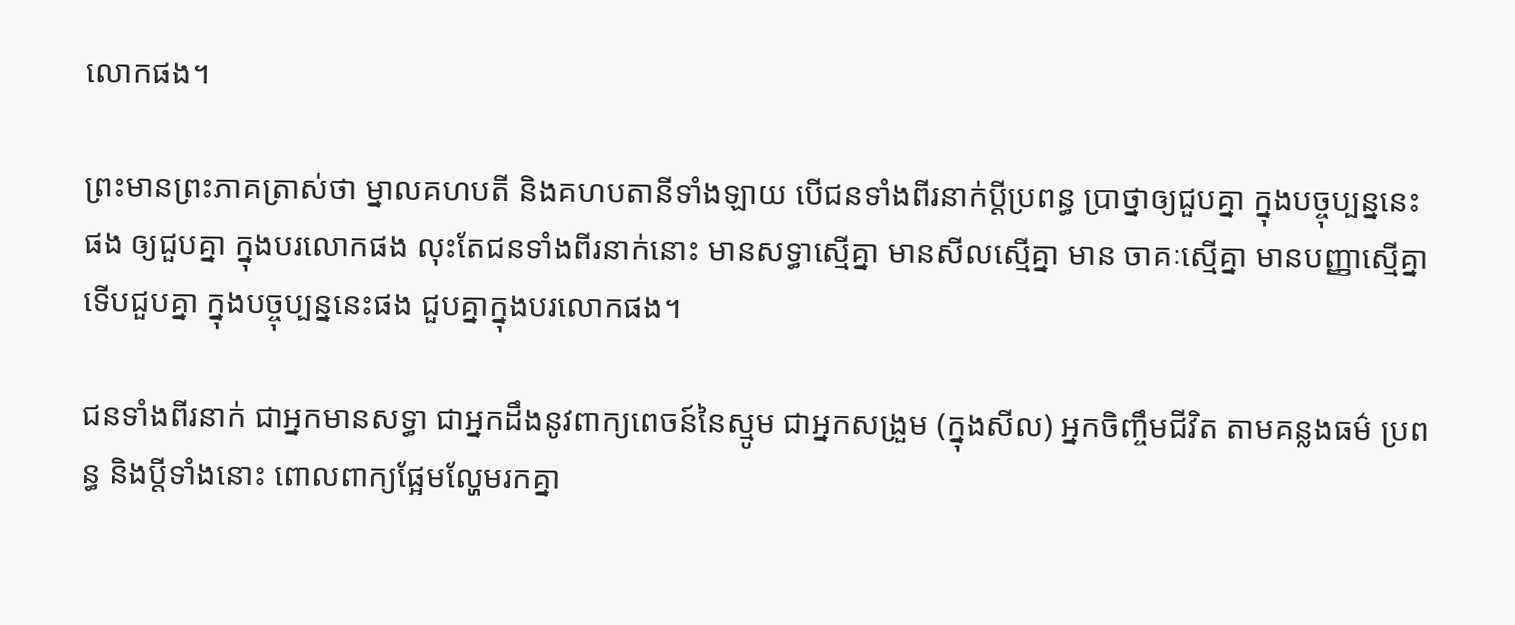លោកផង។

ព្រះមានព្រះភាគត្រាស់ថា ម្នាលគហបតី និងគហបតានីទាំងឡាយ បើជនទាំងពីរនាក់ប្តីប្រពន្ធ ប្រាថ្នាឲ្យជួបគ្នា ក្នុងបច្ចុប្បន្ននេះផង ឲ្យជួបគ្នា ក្នុងបរលោកផង លុះតែជនទាំងពីរនាក់នោះ មានសទ្ធាស្មើគ្នា មានសីលស្មើគ្នា មាន ចាគៈស្មើគ្នា មានបញ្ញាស្មើគ្នា ទើបជួបគ្នា ក្នុងបច្ចុប្បន្ននេះផង ជួបគ្នាក្នុងបរលោកផង។

ជនទាំងពីរនាក់ ជាអ្នកមានសទ្ធា ជាអ្នកដឹងនូវពាក្យពេចន៍នៃស្មូម ជាអ្នកសង្រួម (ក្នុងសីល) អ្នកចិញ្ចឹមជីវិត តាមគន្លងធម៌ ប្រពន្ធ និងប្តីទាំងនោះ ពោលពាក្យផ្អែមល្ហែមរកគ្នា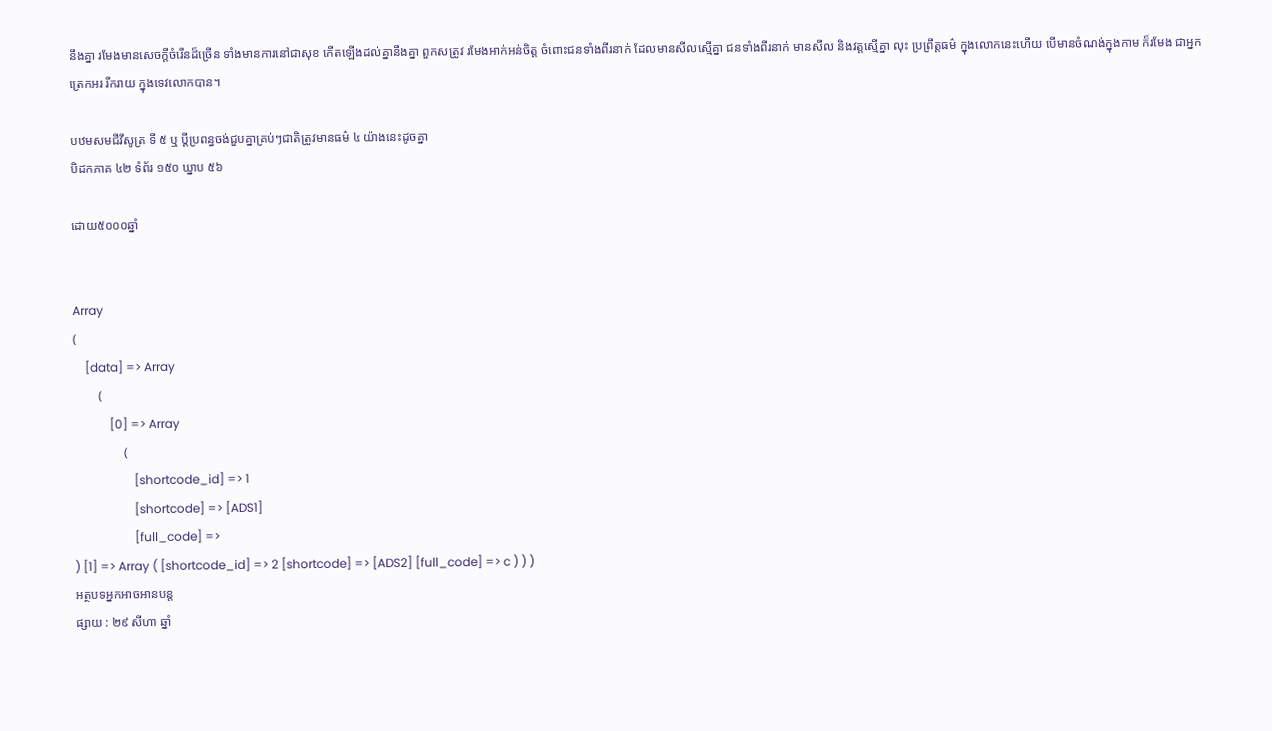នឹងគ្នា រមែងមានសេចក្តីចំរើនដ៏ច្រើន ទាំងមានការនៅជាសុខ កើតឡើងដល់គ្នានឹងគ្នា ពួកសត្រូវ រមែងអាក់អន់ចិត្ត ចំពោះជនទាំងពីរនាក់ ដែលមានសីលស្មើគ្នា ជនទាំងពីរនាក់ មានសីល និងវត្តស្មើគ្នា លុះ ប្រព្រឹត្តធម៌ ក្នុងលោកនេះហើយ បើមានចំណង់ក្នុងកាម ក៏រមែង ជាអ្នកត្រេកអរ រីករាយ ក្នុងទេវលោកបាន។

បឋមសមជីវឹសូត្រ ទី ៥ ឬ ប្ដីប្រពន្ធចង់ជួបគ្នាគ្រប់ៗជាតិត្រូវមានធម៌ ៤ យ៉ាងនេះដូចគ្នា
បិដកភាគ ៤២ ទំព័រ ១៥០ ឃ្នាប ៥៦

ដោយ៥០០០ឆ្នាំ


Array
(
    [data] => Array
        (
            [0] => Array
                (
                    [shortcode_id] => 1
                    [shortcode] => [ADS1]
                    [full_code] =>
) [1] => Array ( [shortcode_id] => 2 [shortcode] => [ADS2] [full_code] => c ) ) )
អត្ថបទអ្នកអាចអានបន្ត
ផ្សាយ : ២៩ សីហា ឆ្នាំ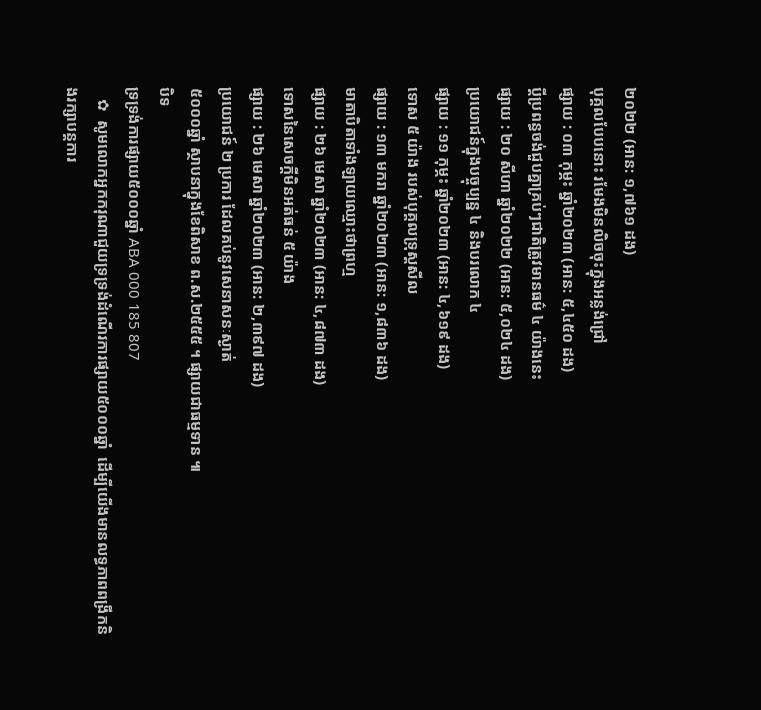២០២២ (អាន: ១,៧៦១ ដង)
បុគ្គលបែបនោះ រមែងមិនលិចចុះក្នុងអន្លង់ជ្រៅ
ផ្សាយ : ០៣ កុម្ភះ ឆ្នាំ២០២៣ (អាន: ៥,៤៥០ ដង)
ប្ដីប្រពន្ធចង់ជួបគ្នាគ្រប់ៗជាតិត្រូវមានធម៌ ៤ យ៉ាងនេះ
ផ្សាយ : ២០ សីហា ឆ្នាំ២០២២ (អាន: ៥,០២៤ ដង)
ប្រយោជន៍ក្នុងបច្ចុប្បន្ន ៤ និងបរលោក ៤
ផ្សាយ : ១១ កុម្ភះ ឆ្នាំ២០២៣ (អាន: ៤,៦១៩ ដង)
ទោស ៥ យ៉ាង របស់បុគ្គលទ្រុស្តសីល
ផ្សាយ : ១៣ មករា ឆ្នាំ២០២៣ (អាន: ១,៨៣៦ ដង)
មាតាបិតាទាំងឡាយឈ្មោះថាព្រហ្ម
ផ្សាយ : ២៦ មេសា ឆ្នាំ២០២៣ (អាន: ៤,៨៧៣ ដង)
ទោសនៃសេចក្តីមិនអត់ធន់ ៥ យ៉ាង
ផ្សាយ : ២៦ មេសា ឆ្នាំ២០២៣ (អាន: ២,៣៩៧ ដង)
ប្រយោជន៍ ២ ប្រការ ដែលគប់នូវសេនាសនៈស្ងាត់
៥០០០ឆ្នាំ ស្ថាបនាក្នុងខែពិសាខ ព.ស.២៥៥៥ ។ ផ្សាយជាធម្មទាន ៕
បិទ
ទ្រទ្រង់ការផ្សាយ៥០០០ឆ្នាំ ABA 000 185 807
   ✿  សូមលោកអ្នកករុណាជួយទ្រទ្រង់ដំណើរការផ្សាយ៥០០០ឆ្នាំ  ដើម្បីយើងមានលទ្ធភាពពង្រីកនិងរក្សាបន្តការ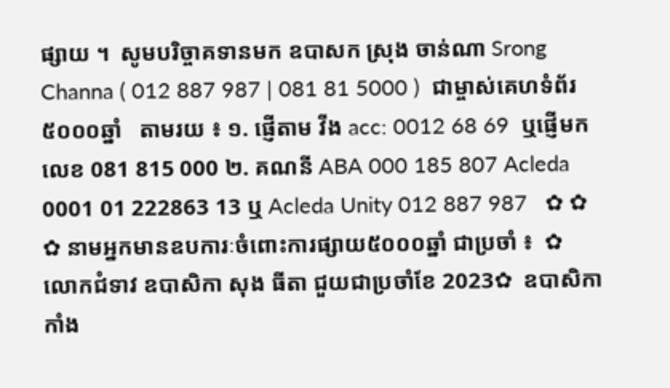ផ្សាយ ។  សូមបរិច្ចាគទានមក ឧបាសក ស្រុង ចាន់ណា Srong Channa ( 012 887 987 | 081 81 5000 )  ជាម្ចាស់គេហទំព័រ៥០០០ឆ្នាំ   តាមរយ ៖ ១. ផ្ញើតាម វីង acc: 0012 68 69  ឬផ្ញើមកលេខ 081 815 000 ២. គណនី ABA 000 185 807 Acleda 0001 01 222863 13 ឬ Acleda Unity 012 887 987   ✿ ✿ ✿ នាមអ្នកមានឧបការៈចំពោះការផ្សាយ៥០០០ឆ្នាំ ជាប្រចាំ ៖  ✿  លោកជំទាវ ឧបាសិកា សុង ធីតា ជួយជាប្រចាំខែ 2023✿  ឧបាសិកា កាំង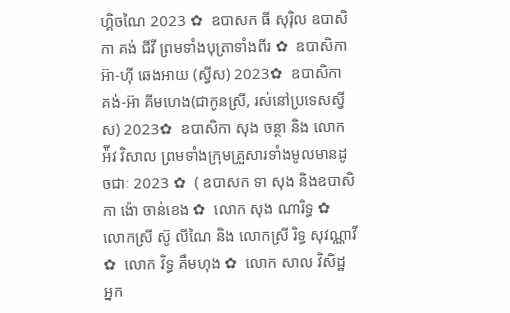ហ្គិចណៃ 2023 ✿  ឧបាសក ធី សុរ៉ិល ឧបាសិកា គង់ ជីវី ព្រមទាំងបុត្រាទាំងពីរ ✿  ឧបាសិកា អ៊ា-ហុី ឆេងអាយ (ស្វីស) 2023✿  ឧបាសិកា គង់-អ៊ា គីមហេង(ជាកូនស្រី, រស់នៅប្រទេសស្វីស) 2023✿  ឧបាសិកា សុង ចន្ថា និង លោក អ៉ីវ វិសាល ព្រមទាំងក្រុមគ្រួសារទាំងមូលមានដូចជាៈ 2023 ✿  ( ឧបាសក ទា សុង និងឧបាសិកា ង៉ោ ចាន់ខេង ✿  លោក សុង ណារិទ្ធ ✿  លោកស្រី ស៊ូ លីណៃ និង លោកស្រី រិទ្ធ សុវណ្ណាវី  ✿  លោក វិទ្ធ គឹមហុង ✿  លោក សាល វិសិដ្ឋ អ្នក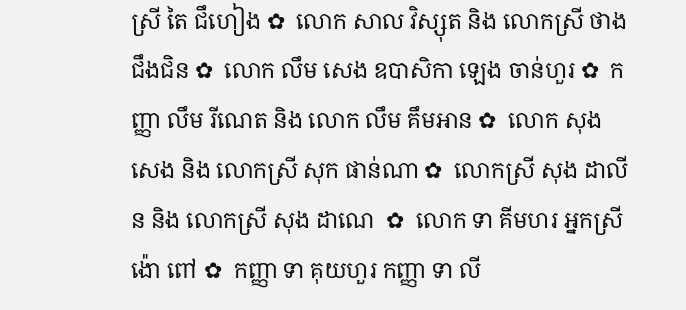ស្រី តៃ ជឹហៀង ✿  លោក សាល វិស្សុត និង លោកស្រី ថាង ជឹងជិន ✿  លោក លឹម សេង ឧបាសិកា ឡេង ចាន់ហួរ ✿  កញ្ញា លឹម រីណេត និង លោក លឹម គឹមអាន ✿  លោក សុង សេង និង លោកស្រី សុក ផាន់ណា ✿  លោកស្រី សុង ដាលីន និង លោកស្រី សុង ដាណេ  ✿  លោក ទា គីមហរ អ្នកស្រី ង៉ោ ពៅ ✿  កញ្ញា ទា គុយហួរ កញ្ញា ទា លី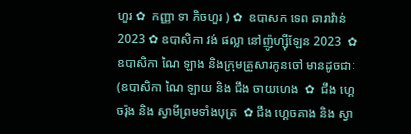ហួរ ✿  កញ្ញា ទា ភិចហួរ ) ✿  ឧបាសក ទេព ឆារាវ៉ាន់ 2023 ✿ ឧបាសិកា វង់ ផល្លា នៅញ៉ូហ្ស៊ីឡែន 2023  ✿ ឧបាសិកា ណៃ ឡាង និងក្រុមគ្រួសារកូនចៅ មានដូចជាៈ (ឧបាសិកា ណៃ ឡាយ និង ជឹង ចាយហេង  ✿  ជឹង ហ្គេចរ៉ុង និង ស្វាមីព្រមទាំងបុត្រ  ✿ ជឹង ហ្គេចគាង និង ស្វា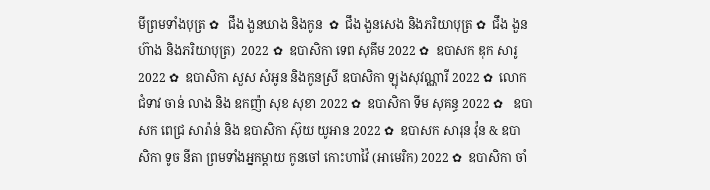មីព្រមទាំងបុត្រ ✿   ជឹង ងួនឃាង និងកូន  ✿  ជឹង ងួនសេង និងភរិយាបុត្រ ✿  ជឹង ងួនហ៊ាង និងភរិយាបុត្រ)  2022 ✿  ឧបាសិកា ទេព សុគីម 2022 ✿  ឧបាសក ឌុក សារូ 2022 ✿  ឧបាសិកា សួស សំអូន និងកូនស្រី ឧបាសិកា ឡុងសុវណ្ណារី 2022 ✿  លោកជំទាវ ចាន់ លាង និង ឧកញ៉ា សុខ សុខា 2022 ✿  ឧបាសិកា ទីម សុគន្ធ 2022 ✿   ឧបាសក ពេជ្រ សារ៉ាន់ និង ឧបាសិកា ស៊ុយ យូអាន 2022 ✿  ឧបាសក សារុន វ៉ុន & ឧបាសិកា ទូច នីតា ព្រមទាំងអ្នកម្តាយ កូនចៅ កោះហាវ៉ៃ (អាមេរិក) 2022 ✿  ឧបាសិកា ចាំ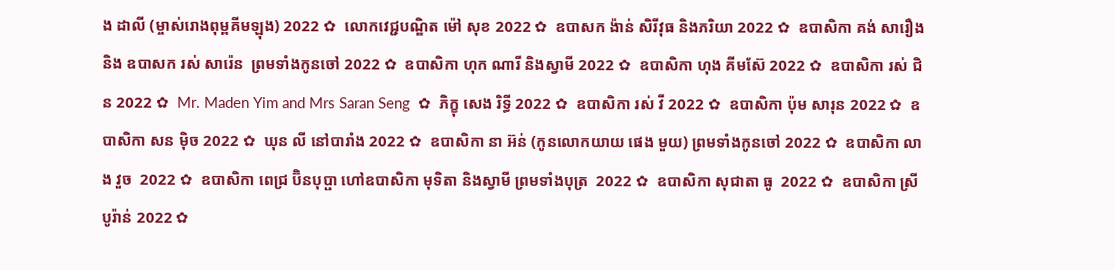ង ដាលី (ម្ចាស់រោងពុម្ពគីមឡុង) 2022 ✿  លោកវេជ្ជបណ្ឌិត ម៉ៅ សុខ 2022 ✿  ឧបាសក ង៉ាន់ សិរីវុធ និងភរិយា 2022 ✿  ឧបាសិកា គង់ សារឿង និង ឧបាសក រស់ សារ៉េន  ព្រមទាំងកូនចៅ 2022 ✿  ឧបាសិកា ហុក ណារី និងស្វាមី 2022 ✿  ឧបាសិកា ហុង គីមស៊ែ 2022 ✿  ឧបាសិកា រស់ ជិន 2022 ✿  Mr. Maden Yim and Mrs Saran Seng  ✿  ភិក្ខុ សេង រិទ្ធី 2022 ✿  ឧបាសិកា រស់ វី 2022 ✿  ឧបាសិកា ប៉ុម សារុន 2022 ✿  ឧបាសិកា សន ម៉ិច 2022 ✿  ឃុន លី នៅបារាំង 2022 ✿  ឧបាសិកា នា អ៊ន់ (កូនលោកយាយ ផេង មួយ) ព្រមទាំងកូនចៅ 2022 ✿  ឧបាសិកា លាង វួច  2022 ✿  ឧបាសិកា ពេជ្រ ប៊ិនបុប្ផា ហៅឧបាសិកា មុទិតា និងស្វាមី ព្រមទាំងបុត្រ  2022 ✿  ឧបាសិកា សុជាតា ធូ  2022 ✿  ឧបាសិកា ស្រី បូរ៉ាន់ 2022 ✿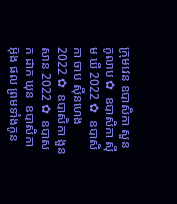ក្រុមវេន ឧបាសិកា សួន កូលាប ✿  ឧបាសិកា ស៊ីម ឃី 2022 ✿  ឧបាសិកា ចាប ស៊ីនហេង 2022 ✿  ឧបាសិកា ងួន សាន 2022 ✿  ឧបាសក ដាក ឃុន  ឧបាសិកា អ៊ុង ផល ព្រមទាំងកូន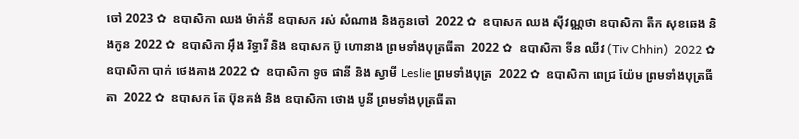ចៅ 2023 ✿  ឧបាសិកា ឈង ម៉ាក់នី ឧបាសក រស់ សំណាង និងកូនចៅ  2022 ✿  ឧបាសក ឈង សុីវណ្ណថា ឧបាសិកា តឺក សុខឆេង និងកូន 2022 ✿  ឧបាសិកា អុឹង រិទ្ធារី និង ឧបាសក ប៊ូ ហោនាង ព្រមទាំងបុត្រធីតា  2022 ✿  ឧបាសិកា ទីន ឈីវ (Tiv Chhin)  2022 ✿  ឧបាសិកា បាក់ ថេងគាង 2022 ✿  ឧបាសិកា ទូច ផានី និង ស្វាមី Leslie ព្រមទាំងបុត្រ  2022 ✿  ឧបាសិកា ពេជ្រ យ៉ែម ព្រមទាំងបុត្រធីតា  2022 ✿  ឧបាសក តែ ប៊ុនគង់ និង ឧបាសិកា ថោង បូនី ព្រមទាំងបុត្រធីតា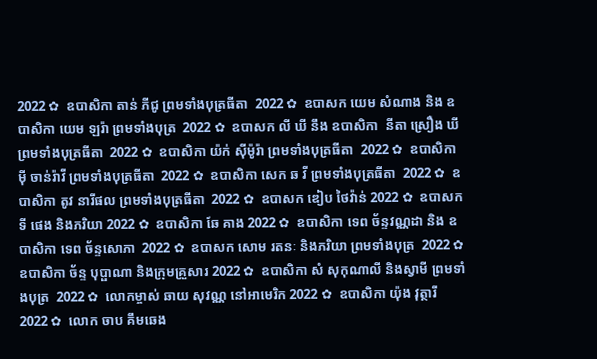2022 ✿  ឧបាសិកា តាន់ ភីជូ ព្រមទាំងបុត្រធីតា  2022 ✿  ឧបាសក យេម សំណាង និង ឧបាសិកា យេម ឡរ៉ា ព្រមទាំងបុត្រ  2022 ✿  ឧបាសក លី ឃី នឹង ឧបាសិកា  នីតា ស្រឿង ឃី  ព្រមទាំងបុត្រធីតា  2022 ✿  ឧបាសិកា យ៉ក់ សុីម៉ូរ៉ា ព្រមទាំងបុត្រធីតា  2022 ✿  ឧបាសិកា មុី ចាន់រ៉ាវី ព្រមទាំងបុត្រធីតា  2022 ✿  ឧបាសិកា សេក ឆ វី ព្រមទាំងបុត្រធីតា  2022 ✿  ឧបាសិកា តូវ នារីផល ព្រមទាំងបុត្រធីតា  2022 ✿  ឧបាសក ឌៀប ថៃវ៉ាន់ 2022 ✿  ឧបាសក ទី ផេង និងភរិយា 2022 ✿  ឧបាសិកា ឆែ គាង 2022 ✿  ឧបាសិកា ទេព ច័ន្ទវណ្ណដា និង ឧបាសិកា ទេព ច័ន្ទសោភា  2022 ✿  ឧបាសក សោម រតនៈ និងភរិយា ព្រមទាំងបុត្រ  2022 ✿  ឧបាសិកា ច័ន្ទ បុប្ផាណា និងក្រុមគ្រួសារ 2022 ✿  ឧបាសិកា សំ សុកុណាលី និងស្វាមី ព្រមទាំងបុត្រ  2022 ✿  លោកម្ចាស់ ឆាយ សុវណ្ណ នៅអាមេរិក 2022 ✿  ឧបាសិកា យ៉ុង វុត្ថារី 2022 ✿  លោក ចាប គឹមឆេង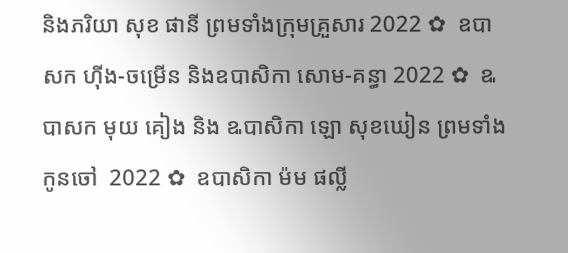និងភរិយា សុខ ផានី ព្រមទាំងក្រុមគ្រួសារ 2022 ✿  ឧបាសក ហ៊ីង-ចម្រើន និងឧបាសិកា សោម-គន្ធា 2022 ✿  ឩបាសក មុយ គៀង និង ឩបាសិកា ឡោ សុខឃៀន ព្រមទាំងកូនចៅ  2022 ✿  ឧបាសិកា ម៉ម ផល្លី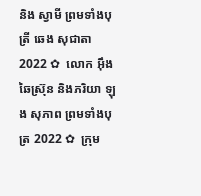និង ស្វាមី ព្រមទាំងបុត្រី ឆេង សុជាតា 2022 ✿  លោក អ៊ឹង ឆៃស្រ៊ុន និងភរិយា ឡុង សុភាព ព្រមទាំងបុត្រ 2022 ✿  ក្រុម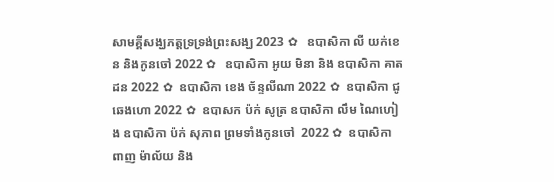សាមគ្គីសង្ឃភត្តទ្រទ្រង់ព្រះសង្ឃ 2023 ✿   ឧបាសិកា លី យក់ខេន និងកូនចៅ 2022 ✿   ឧបាសិកា អូយ មិនា និង ឧបាសិកា គាត ដន 2022 ✿  ឧបាសិកា ខេង ច័ន្ទលីណា 2022 ✿  ឧបាសិកា ជូ ឆេងហោ 2022 ✿  ឧបាសក ប៉ក់ សូត្រ ឧបាសិកា លឹម ណៃហៀង ឧបាសិកា ប៉ក់ សុភាព ព្រមទាំងកូនចៅ  2022 ✿  ឧបាសិកា ពាញ ម៉ាល័យ និង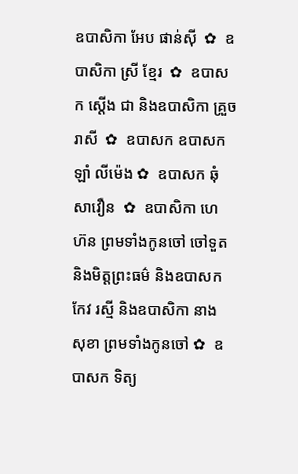ឧបាសិកា អែប ផាន់ស៊ី  ✿  ឧបាសិកា ស្រី ខ្មែរ  ✿  ឧបាសក ស្តើង ជា និងឧបាសិកា គ្រួច រាសី  ✿  ឧបាសក ឧបាសក ឡាំ លីម៉េង ✿  ឧបាសក ឆុំ សាវឿន  ✿  ឧបាសិកា ហេ ហ៊ន ព្រមទាំងកូនចៅ ចៅទួត និងមិត្តព្រះធម៌ និងឧបាសក កែវ រស្មី និងឧបាសិកា នាង សុខា ព្រមទាំងកូនចៅ ✿  ឧបាសក ទិត្យ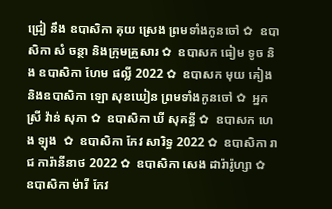ជ្រៀ នឹង ឧបាសិកា គុយ ស្រេង ព្រមទាំងកូនចៅ ✿  ឧបាសិកា សំ ចន្ថា និងក្រុមគ្រួសារ ✿  ឧបាសក ធៀម ទូច និង ឧបាសិកា ហែម ផល្លី 2022 ✿  ឧបាសក មុយ គៀង និងឧបាសិកា ឡោ សុខឃៀន ព្រមទាំងកូនចៅ ✿  អ្នកស្រី វ៉ាន់ សុភា ✿  ឧបាសិកា ឃី សុគន្ធី ✿  ឧបាសក ហេង ឡុង  ✿  ឧបាសិកា កែវ សារិទ្ធ 2022 ✿  ឧបាសិកា រាជ ការ៉ានីនាថ 2022 ✿  ឧបាសិកា សេង ដារ៉ារ៉ូហ្សា ✿  ឧបាសិកា ម៉ារី កែវ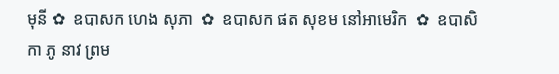មុនី ✿  ឧបាសក ហេង សុភា  ✿  ឧបាសក ផត សុខម នៅអាមេរិក  ✿  ឧបាសិកា ភូ នាវ ព្រម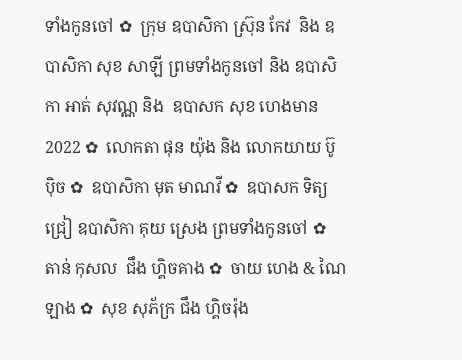ទាំងកូនចៅ ✿  ក្រុម ឧបាសិកា ស្រ៊ុន កែវ  និង ឧបាសិកា សុខ សាឡី ព្រមទាំងកូនចៅ និង ឧបាសិកា អាត់ សុវណ្ណ និង  ឧបាសក សុខ ហេងមាន 2022 ✿  លោកតា ផុន យ៉ុង និង លោកយាយ ប៊ូ ប៉ិច ✿  ឧបាសិកា មុត មាណវី ✿  ឧបាសក ទិត្យ ជ្រៀ ឧបាសិកា គុយ ស្រេង ព្រមទាំងកូនចៅ ✿  តាន់ កុសល  ជឹង ហ្គិចគាង ✿  ចាយ ហេង & ណៃ ឡាង ✿  សុខ សុភ័ក្រ ជឹង ហ្គិចរ៉ុង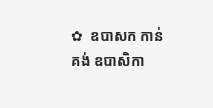✿  ឧបាសក កាន់ គង់ ឧបាសិកា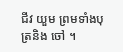ជីវ យួម ព្រមទាំងបុត្រនិង ចៅ ។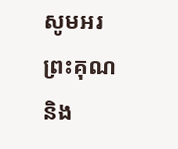សូមអរព្រះគុណ និង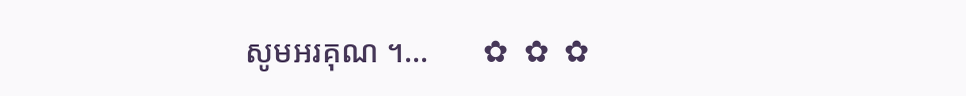សូមអរគុណ ។...       ✿  ✿  ✿